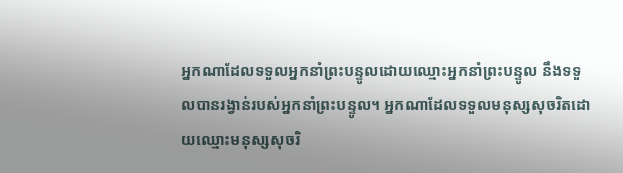អ្នកណាដែលទទួលអ្នកនាំព្រះបន្ទូលដោយឈ្មោះអ្នកនាំព្រះបន្ទូល នឹងទទួលបានរង្វាន់របស់អ្នកនាំព្រះបន្ទូល។ អ្នកណាដែលទទួលមនុស្សសុចរិតដោយឈ្មោះមនុស្សសុចរិ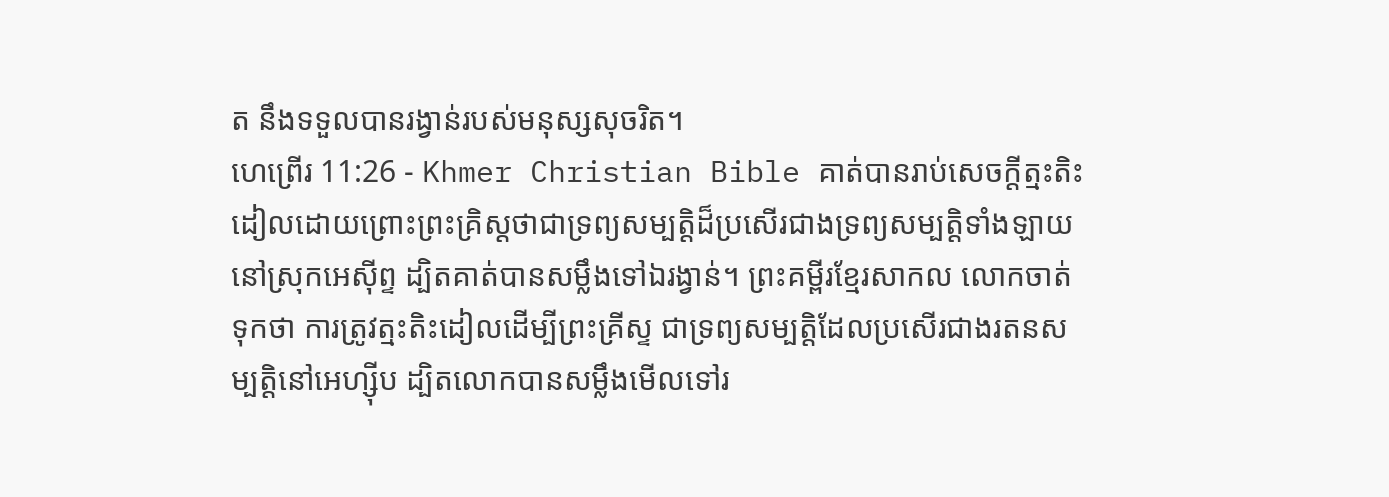ត នឹងទទួលបានរង្វាន់របស់មនុស្សសុចរិត។
ហេព្រើរ 11:26 - Khmer Christian Bible គាត់បានរាប់សេចក្ដីត្មះតិះដៀលដោយព្រោះព្រះគ្រិស្ដថាជាទ្រព្យសម្បត្ដិដ៏ប្រសើរជាងទ្រព្យសម្បត្តិទាំងឡាយនៅស្រុកអេស៊ីព្ទ ដ្បិតគាត់បានសម្លឹងទៅឯរង្វាន់។ ព្រះគម្ពីរខ្មែរសាកល លោកចាត់ទុកថា ការត្រូវត្មះតិះដៀលដើម្បីព្រះគ្រីស្ទ ជាទ្រព្យសម្បត្តិដែលប្រសើរជាងរតនសម្បត្តិនៅអេហ្ស៊ីប ដ្បិតលោកបានសម្លឹងមើលទៅរ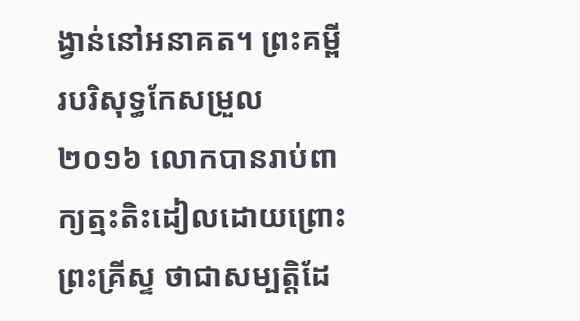ង្វាន់នៅអនាគត។ ព្រះគម្ពីរបរិសុទ្ធកែសម្រួល ២០១៦ លោកបានរាប់ពាក្យត្មះតិះដៀលដោយព្រោះព្រះគ្រីស្ទ ថាជាសម្បត្តិដែ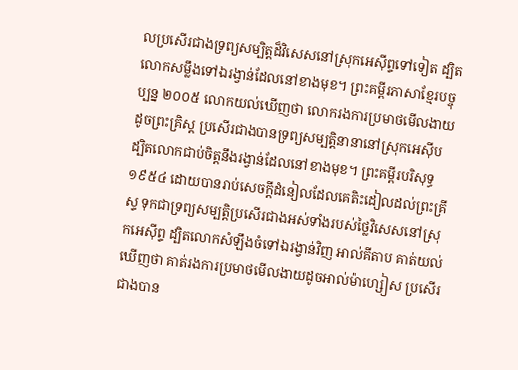លប្រសើរជាងទ្រព្យសម្បិត្តដ៏វិសេសនៅស្រុកអេស៊ីព្ទទៅទៀត ដ្បិតលោកសម្លឹងទៅឯរង្វាន់ដែលនៅខាងមុខ។ ព្រះគម្ពីរភាសាខ្មែរបច្ចុប្បន្ន ២០០៥ លោកយល់ឃើញថា លោករងការប្រមាថមើលងាយដូចព្រះគ្រិស្ត ប្រសើរជាងបានទ្រព្យសម្បត្តិនានានៅស្រុកអេស៊ីប ដ្បិតលោកជាប់ចិត្តនឹងរង្វាន់ដែលនៅខាងមុខ។ ព្រះគម្ពីរបរិសុទ្ធ ១៩៥៤ ដោយបានរាប់សេចក្ដីដំនៀលដែលគេតិះដៀលដល់ព្រះគ្រីស្ទ ទុកជាទ្រព្យសម្បត្តិប្រសើរជាងអស់ទាំងរបស់ថ្លៃវិសេសនៅស្រុកអេស៊ីព្ទ ដ្បិតលោកសំឡឹងចំទៅឯរង្វាន់វិញ អាល់គីតាប គាត់យល់ឃើញថា គាត់រងការប្រមាថមើលងាយដូចអាល់ម៉ាហ្សៀស ប្រសើរជាងបាន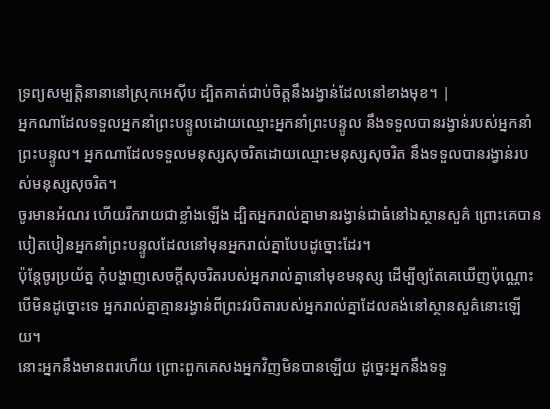ទ្រព្យសម្បត្តិនានានៅស្រុកអេស៊ីប ដ្បិតគាត់ជាប់ចិត្ដនឹងរង្វាន់ដែលនៅខាងមុខ។ |
អ្នកណាដែលទទួលអ្នកនាំព្រះបន្ទូលដោយឈ្មោះអ្នកនាំព្រះបន្ទូល នឹងទទួលបានរង្វាន់របស់អ្នកនាំព្រះបន្ទូល។ អ្នកណាដែលទទួលមនុស្សសុចរិតដោយឈ្មោះមនុស្សសុចរិត នឹងទទួលបានរង្វាន់របស់មនុស្សសុចរិត។
ចូរមានអំណរ ហើយរីករាយជាខ្លាំងឡើង ដ្បិតអ្នករាល់គ្នាមានរង្វាន់ជាធំនៅឯស្ថានសួគ៌ ព្រោះគេបានបៀតបៀនអ្នកនាំព្រះបន្ទូលដែលនៅមុនអ្នករាល់គ្នាបែបដូច្នោះដែរ។
ប៉ុន្ដែចូរប្រយ័ត្ន កុំបង្ហាញសេចក្ដីសុចរិតរបស់អ្នករាល់គ្នានៅមុខមនុស្ស ដើម្បីឲ្យតែគេឃើញប៉ុណ្ណោះ បើមិនដូច្នោះទេ អ្នករាល់គ្នាគ្មានរង្វាន់ពីព្រះវរបិតារបស់អ្នករាល់គ្នាដែលគង់នៅស្ថានសួគ៌នោះឡើយ។
នោះអ្នកនឹងមានពរហើយ ព្រោះពួកគេសងអ្នកវិញមិនបានឡើយ ដូច្នេះអ្នកនឹងទទួ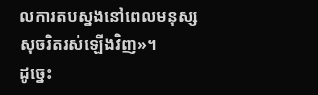លការតបស្នងនៅពេលមនុស្សសុចរិតរស់ឡើងវិញ»។
ដូច្នេះ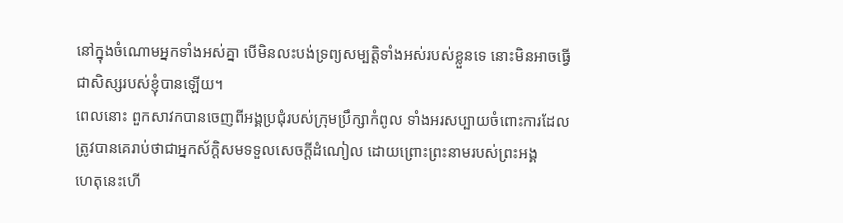នៅក្នុងចំណោមអ្នកទាំងអស់គ្នា បើមិនលះបង់ទ្រព្យសម្បត្ដិទាំងអស់របស់ខ្លួនទេ នោះមិនអាចធ្វើជាសិស្សរបស់ខ្ញុំបានឡើយ។
ពេលនោះ ពួកសាវកបានចេញពីអង្គប្រជុំរបស់ក្រុមប្រឹក្សាកំពូល ទាំងអរសប្បាយចំពោះការដែលត្រូវបានគេរាប់ថាជាអ្នកស័ក្ដិសមទទួលសេចក្ដីដំណៀល ដោយព្រោះព្រះនាមរបស់ព្រះអង្គ
ហេតុនេះហើ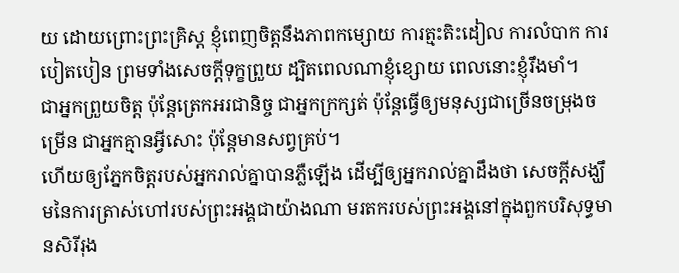យ ដោយព្រោះព្រះគ្រិស្ដ ខ្ញុំពេញចិត្ដនឹងភាពកម្សោយ ការត្មះតិះដៀល ការលំបាក ការបៀតបៀន ព្រមទាំងសេចក្ដីទុក្ខព្រួយ ដ្បិតពេលណាខ្ញុំខ្សោយ ពេលនោះខ្ញុំរឹងមាំ។
ជាអ្នកព្រួយចិត្ដ ប៉ុន្ដែត្រេកអរជានិច្ច ជាអ្នកក្រក្សត់ ប៉ុន្ដែធ្វើឲ្យមនុស្សជាច្រើនចម្រុងចម្រើន ជាអ្នកគ្មានអ្វីសោះ ប៉ុន្ដែមានសព្វគ្រប់។
ហើយឲ្យភ្នែកចិត្តរបស់អ្នករាល់គ្នាបានភ្លឺឡើង ដើម្បីឲ្យអ្នករាល់គ្នាដឹងថា សេចក្ដីសង្ឃឹមនៃការត្រាស់ហៅរបស់ព្រះអង្គជាយ៉ាងណា មរតករបស់ព្រះអង្គនៅក្នុងពួកបរិសុទ្ធមានសិរីរុង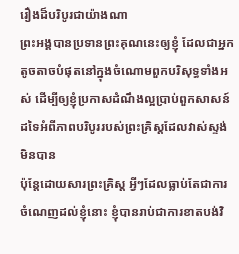រឿងដ៏បរិបូរជាយ៉ាងណា
ព្រះអង្គបានប្រទានព្រះគុណនេះឲ្យខ្ញុំ ដែលជាអ្នកតូចតាចបំផុតនៅក្នុងចំណោមពួកបរិសុទ្ធទាំងអស់ ដើម្បីឲ្យខ្ញុំប្រកាសដំណឹងល្អប្រាប់ពួកសាសន៍ដទៃអំពីភាពបរិបូររបស់ព្រះគ្រិស្ដដែលវាស់ស្ទង់មិនបាន
ប៉ុន្ដែដោយសារព្រះគ្រិស្ដ អ្វីៗដែលធ្លាប់តែជាការចំណេញដល់ខ្ញុំនោះ ខ្ញុំបានរាប់ជាការខាតបង់វិ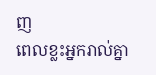ញ
ពេលខ្លះអ្នករាល់គ្នា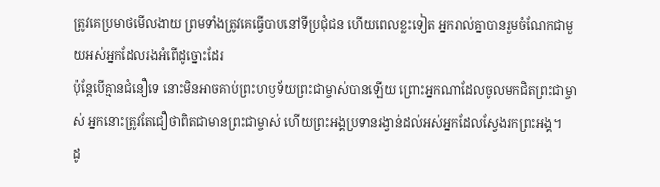ត្រូវគេប្រមាថមើលងាយ ព្រមទាំងត្រូវគេធ្វើបាបនៅទីប្រជុំជន ហើយពេលខ្លះទៀត អ្នករាល់គ្នាបានរួមចំណែកជាមួយអស់អ្នកដែលរងអំពើដូច្នោះដែរ
ប៉ុន្ដែបើគ្មានជំនឿទេ នោះមិនអាចគាប់ព្រះហឫទ័យព្រះជាម្ចាស់បានឡើយ ព្រោះអ្នកណាដែលចូលមកជិតព្រះជាម្ចាស់ អ្នកនោះត្រូវតែជឿថាពិតជាមានព្រះជាម្ចាស់ ហើយព្រះអង្គប្រទានរង្វាន់ដល់អស់អ្នកដែលស្វែងរកព្រះអង្គ។
ដូ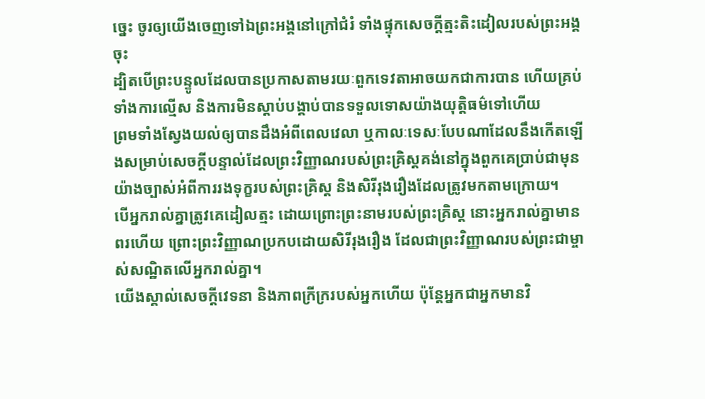ច្នេះ ចូរឲ្យយើងចេញទៅឯព្រះអង្គនៅក្រៅជំរំ ទាំងផ្ទុកសេចក្ដីត្មះតិះដៀលរបស់ព្រះអង្គចុះ
ដ្បិតបើព្រះបន្ទូលដែលបានប្រកាសតាមរយៈពួកទេវតាអាចយកជាការបាន ហើយគ្រប់ទាំងការល្មើស និងការមិនស្ដាប់បង្គាប់បានទទួលទោសយ៉ាងយុត្តិធម៌ទៅហើយ
ព្រមទាំងស្វែងយល់ឲ្យបានដឹងអំពីពេលវេលា ឬកាលៈទេសៈបែបណាដែលនឹងកើតឡើងសម្រាប់សេចក្ដីបន្ទាល់ដែលព្រះវិញ្ញាណរបស់ព្រះគ្រិស្ដគង់នៅក្នុងពួកគេប្រាប់ជាមុនយ៉ាងច្បាស់អំពីការរងទុក្ខរបស់ព្រះគ្រិស្ដ និងសិរីរុងរឿងដែលត្រូវមកតាមក្រោយ។
បើអ្នករាល់គ្នាត្រូវគេដៀលត្មះ ដោយព្រោះព្រះនាមរបស់ព្រះគ្រិស្ដ នោះអ្នករាល់គ្នាមានពរហើយ ព្រោះព្រះវិញ្ញាណប្រកបដោយសិរីរុងរឿង ដែលជាព្រះវិញ្ញាណរបស់ព្រះជាម្ចាស់សណ្ឋិតលើអ្នករាល់គ្នា។
យើងស្គាល់សេចក្ដីវេទនា និងភាពក្រីក្ររបស់អ្នកហើយ ប៉ុន្ដែអ្នកជាអ្នកមានវិ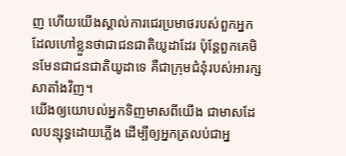ញ ហើយយើងស្គាល់ការជេរប្រមាថរបស់ពួកអ្នកដែលហៅខ្លួនថាជាជនជាតិយូដាដែរ ប៉ុន្ដែពួកគេមិនមែនជាជនជាតិយូដាទេ គឺជាក្រុមជំនុំរបស់អារក្សសាតាំងវិញ។
យើងឲ្យយោបល់អ្នកទិញមាសពីយើង ជាមាសដែលបន្សុទ្ធដោយភ្លើង ដើម្បីឲ្យអ្នកត្រលប់ជាអ្ន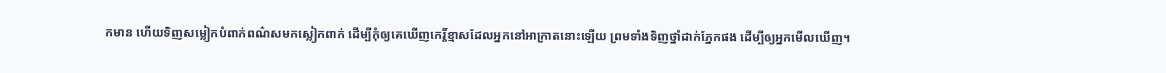កមាន ហើយទិញសម្លៀកបំពាក់ពណ៌សមកស្លៀកពាក់ ដើម្បីកុំឲ្យគេឃើញកេរ្ដិ៍ខ្មាសដែលអ្នកនៅអាក្រាតនោះឡើយ ព្រមទាំងទិញថ្នាំដាក់ភ្នែកផង ដើម្បីឲ្យអ្នកមើលឃើញ។